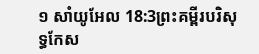១ សាំយូអែល 18:3ព្រះគម្ពីរបរិសុទ្ធកែស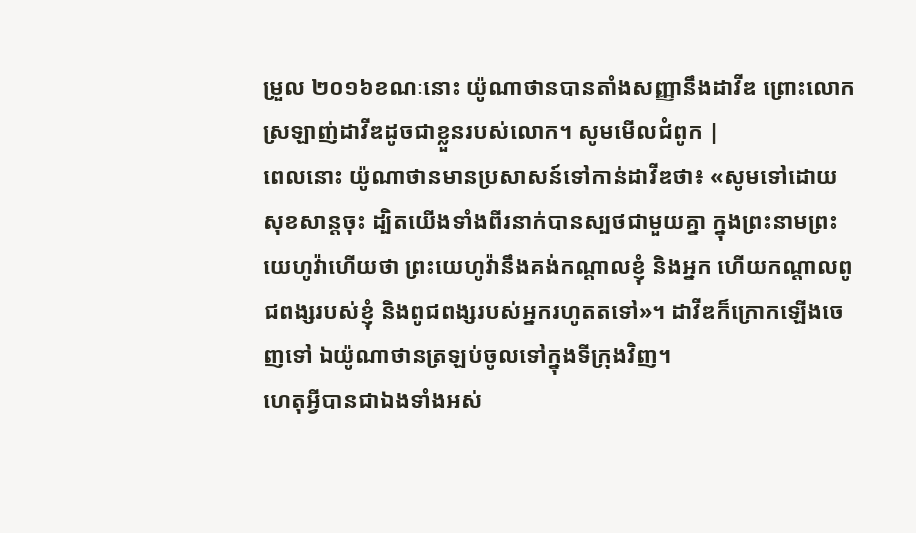ម្រួល ២០១៦ខណៈនោះ យ៉ូណាថានបានតាំងសញ្ញានឹងដាវីឌ ព្រោះលោកស្រឡាញ់ដាវីឌដូចជាខ្លួនរបស់លោក។ សូមមើលជំពូក |
ពេលនោះ យ៉ូណាថានមានប្រសាសន៍ទៅកាន់ដាវីឌថា៖ «សូមទៅដោយសុខសាន្តចុះ ដ្បិតយើងទាំងពីរនាក់បានស្បថជាមួយគ្នា ក្នុងព្រះនាមព្រះយេហូវ៉ាហើយថា ព្រះយេហូវ៉ានឹងគង់កណ្ដាលខ្ញុំ និងអ្នក ហើយកណ្ដាលពូជពង្សរបស់ខ្ញុំ និងពូជពង្សរបស់អ្នករហូតតទៅ»។ ដាវីឌក៏ក្រោកឡើងចេញទៅ ឯយ៉ូណាថានត្រឡប់ចូលទៅក្នុងទីក្រុងវិញ។
ហេតុអ្វីបានជាឯងទាំងអស់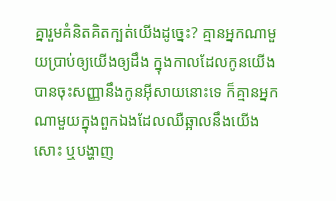គ្នារួមគំនិតគិតក្បត់យើងដូច្នេះ? គ្មានអ្នកណាមួយប្រាប់ឲ្យយើងឲ្យដឹង ក្នុងកាលដែលកូនយើងបានចុះសញ្ញានឹងកូនអ៊ីសាយនោះទេ ក៏គ្មានអ្នកណាមួយក្នុងពួកឯងដែលឈឺឆ្អាលនឹងយើងសោះ ឬបង្ហាញ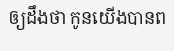ឲ្យដឹងថា កូនយើងបានព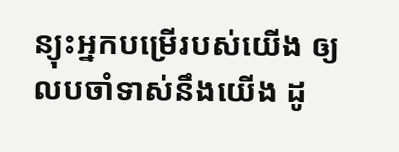ន្យុះអ្នកបម្រើរបស់យើង ឲ្យលបចាំទាស់នឹងយើង ដូ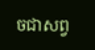ចជាសព្វ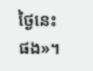ថ្ងៃនេះផង»។